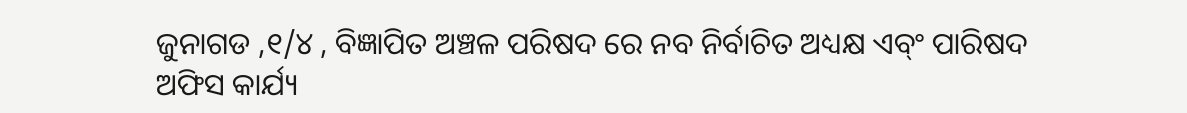ଜୁନାଗଡ ,୧/୪ , ବିଜ୍ଞାପିତ ଅଞ୍ଚଳ ପରିଷଦ ରେ ନବ ନିର୍ବାଚିତ ଅଧ୍ୟକ୍ଷ ଏବ୍ଂ ପାରିଷଦ ଅଫିସ କାର୍ଯ୍ୟ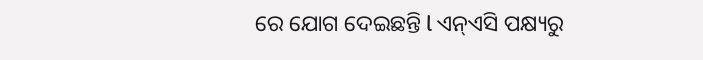ରେ ଯୋଗ ଦେଇଛନ୍ତି l ଏନ୍ଏସି ପକ୍ଷ୍ୟରୁ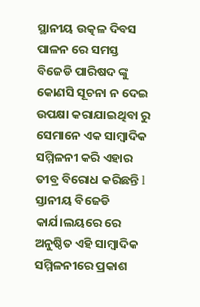ସ୍ଥାନୀୟ ଉତ୍କଳ ଦିବସ ପାଳନ ରେ ସମସ୍ତ ବିଜେଡି ପାରିଷଦ ଙ୍କୁ କୋଣସି ସୂଚନା ନ ଦେଇ ଉପକ୍ଷା କରାଯାଇଥିବା ରୁ ସେମାନେ ଏକ ସାମ୍ବାଦିକ ସମ୍ମିଳନୀ କରି ଏହାର ତୀବ୍ର ବିରୋଧ କରିଛନ୍ତି l ସ୍ତାନୀୟ ବିଜେଡି କାର୍ଯ।ଲୟରେ ରେ ଅନୁଷ୍ଠିତ ଏହି ସାମ୍ବାଦିକ ସମ୍ମିଳନୀରେ ପ୍ରକାଶ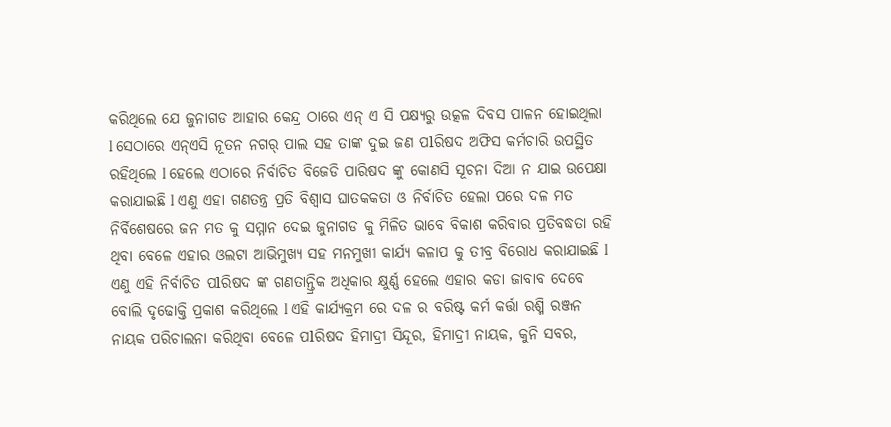କରିଥିଲେ ଯେ ଜୁନାଗଡ ଆହାର କେନ୍ଦ୍ର ଠାରେ ଏନ୍ ଏ ସି ପକ୍ଷ୍ୟରୁ ଉତ୍କଳ ଦିବସ ପାଳନ ହୋଇଥିଲା l ସେଠାରେ ଏନ୍ଏସି ନୂତନ ନଗର୍ ପାଲ ସହ ତାଙ୍କ ଦୁଇ ଜଣ ପlରିଷଦ ଅଫିସ କର୍ମଚାରି ଉପସ୍ଥିତ ରହିଥିଲେ l ହେଲେ ଏଠାରେ ନିର୍ବାଚିତ ବିଜେଡି ପାରିଷଦ ଙ୍କୁ କୋଣସି ସୂଚନା ଦିଆ ନ ଯାଇ ଉପେକ୍ଷା କରାଯାଇଛି l ଏଣୁ ଏହା ଗଣତନ୍ତ୍ର ପ୍ରତି ବିଶ୍ବାସ ଘାତକକତା ଓ ନିର୍ବାଚିତ ହେଲା ପରେ ଦଳ ମତ ନିର୍ବିଶେଷରେ ଜନ ମତ କୁ ସମ୍ମାନ ଦେଇ ଜୁନାଗଡ କୁ ମିଳିତ ଭାବେ ବିକାଶ କରିବାର ପ୍ରତିବଦ୍ଧତା ରହି ଥିବା ବେଳେ ଏହାର ଓଲଟା ଆଭିମୁଖ୍ୟ ସହ ମନମୁଖୀ କାର୍ଯ୍ୟ କଳାପ କୁ ତୀବ୍ର ବିରୋଧ କରାଯାଇଛି l ଏଣୁ ଏହି ନିର୍ବାଚିତ ପlରିଷଦ ଙ୍କ ଗଣତାନ୍ତ୍ରିକ ଅଧିକାର କ୍ଷୁର୍ଣ୍ଣ ହେଲେ ଏହାର କଡା ଜାବାବ ଦେବେ ବୋଲି ଦୃଢୋକ୍ତି ପ୍ରକାଶ କରିଥିଲେ l ଏହି କାର୍ଯ୍ୟକ୍ରମ ରେ ଦଳ ର ବରିଷ୍ଟ କର୍ମ କର୍ତ୍ତା ରଶ୍ମି ରଞ୍ଜନ ନାୟକ ପରିଚାଲନା କରିଥିବା ବେଳେ ପlରିଷଦ ହିମାଦ୍ରୀ ସିନ୍ଦୂର, ହିମାଦ୍ରୀ ନାୟକ, କୁନି ସବର,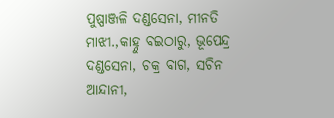ପୁଷ୍ପାଞ୍ଜଳି ଦଣ୍ଡସେନା, ମୀନତି ମାଝୀ.,କାହ୍ନୁ ବଇଠାରୁ, ଭୂପେନ୍ଦ୍ର ଦଣ୍ଡସେନା, ଚକ୍ର ବାଗ, ସଚିନ ଆନ୍ଦାନୀ,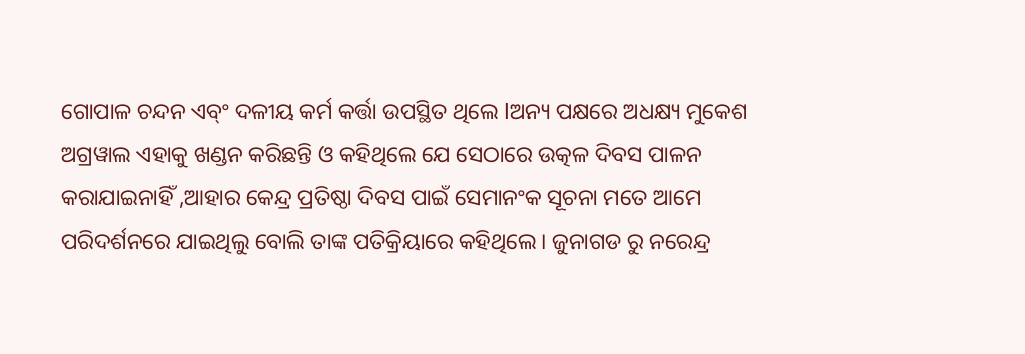ଗୋପାଳ ଚନ୍ଦନ ଏବ୍ଂ ଦଳୀୟ କର୍ମ କର୍ତ୍ତା ଉପସ୍ଥିତ ଥିଲେ lଅନ୍ୟ ପକ୍ଷରେ ଅଧକ୍ଷ୍ୟ ମୁକେଶ ଅଗ୍ରୱାଲ ଏହାକୁ ଖଣ୍ଡନ କରିଛନ୍ତି ଓ କହିଥିଲେ ଯେ ସେଠାରେ ଉତ୍କଳ ଦିବସ ପାଳନ କରାଯାଇନାହିଁ ,ଆହାର କେନ୍ଦ୍ର ପ୍ରତିଷ୍ଠା ଦିବସ ପାଇଁ ସେମାନଂକ ସୂଚନା ମତେ ଆମେ ପରିଦର୍ଶନରେ ଯାଇଥିଲୁ ବୋଲି ତାଙ୍କ ପତିକ୍ରିୟାରେ କହିଥିଲେ। ଜୁନାଗଡ ରୁ ନରେନ୍ଦ୍ର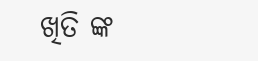ଖିତି ଙ୍କ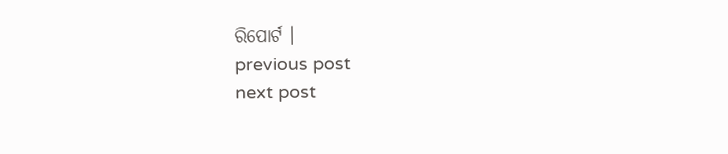ରିପୋର୍ଟ ।
previous post
next post